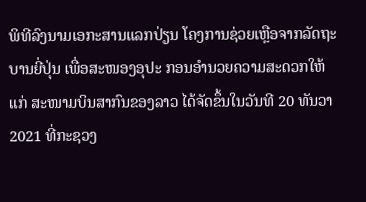ພິທີລົງນາມເອກະສານແລກປ່ຽນ ໂຄງການຊ່ວຍເຫຼືອຈາກລັດຖະ ບານຍີ່ປຸ່ນ ເພື່ອສະໜອງອຸປະ ກອນອໍານວຍຄວາມສະດວກໃຫ້ແກ່ ສະໜາມບິນສາກົນຂອງລາວ ໄດ້ຈັດຂຶ້ນໃນວັນທີ 20 ທັນວາ 2021 ທີ່ກະຊວງ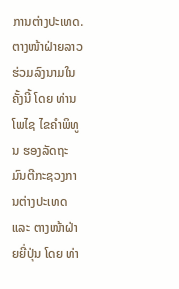ການຕ່າງປະເທດ. ຕາງໜ້າຝ່າຍລາວຮ່ວມລົງນາມໃນຄັ້ງນີ້ ໂດຍ ທ່ານ ໂພໄຊ ໄຂຄຳພິທູນ ຮອງລັດຖະມົນຕີກະຊວງການຕ່າງປະເທດ ແລະ ຕາງໜ້າຝ່າຍຍີ່ປຸ່ນ ໂດຍ ທ່າ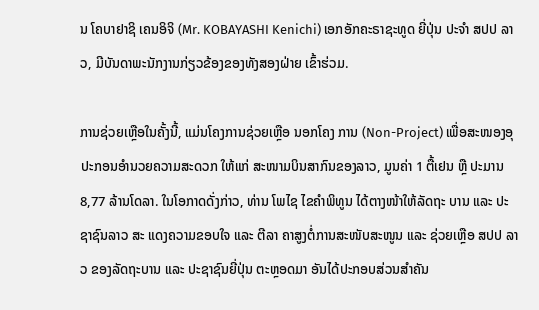ນ ໂຄບາຢາຊິ ເຄນອິຈິ (Mr. KOBAYASHI Kenichi) ເອກອັກຄະຣາຊະທູດ ຍີ່ປຸ່ນ ປະຈໍາ ສປປ ລາວ, ມີບັນດາພະນັກງານກ່ຽວຂ້ອງຂອງທັງສອງຝ່າຍ ເຂົ້າຮ່ວມ.

ການຊ່ວຍເຫຼືອໃນຄັ້ງນີ້, ແມ່ນໂຄງການຊ່ວຍເຫຼືອ ນອກໂຄງ ການ (Non-Project) ເພື່ອສະໜອງອຸປະກອນອໍານວຍຄວາມສະດວກ ໃຫ້ແກ່ ສະໜາມບິນສາກົນຂອງລາວ, ມູນຄ່າ 1 ຕື້ເຢນ ຫຼື ປະມານ 8,77 ລ້ານໂດລາ. ໃນໂອກາດດັ່ງກ່າວ, ທ່ານ ໂພໄຊ ໄຂຄຳພິທູນ ໄດ້ຕາງໜ້າໃຫ້ລັດຖະ ບານ ແລະ ປະຊາຊົນລາວ ສະ ແດງຄວາມຂອບໃຈ ແລະ ຕີລາ ຄາສູງຕໍ່ການສະໜັບສະໜູນ ແລະ ຊ່ວຍເຫຼືອ ສປປ ລາວ ຂອງລັດຖະບານ ແລະ ປະຊາຊົນຍີ່ປຸ່ນ ຕະຫຼອດມາ ອັນໄດ້ປະກອບສ່ວນສໍາຄັນ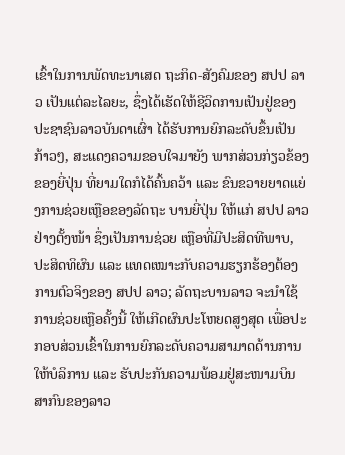ເຂົ້າໃນການພັດທະນາເສດ ຖະກິດ-ສັງຄົມຂອງ ສປປ ລາວ ເປັນແຕ່ລະໄລຍະ, ຊຶ່ງໄດ້ເຮັດໃຫ້ຊີວິດການເປັນຢູ່ຂອງປະຊາຊົນລາວບັນດາເຜົ່າ ໄດ້ຮັບການຍົກລະດັບຂຶ້ນເປັນກ້າວໆ, ສະແດງຄວາມຂອບໃຈມາຍັງ ພາກສ່ວນກ່ຽວຂ້ອງຂອງຍີ່ປຸ່ນ ທີ່ຍາມໃດກໍໄດ້ຄົ້ນຄວ້າ ແລະ ຂົນຂວາຍຍາດແຍ່ງການຊ່ວຍເຫຼືອຂອງລັດຖະ ບານຍີ່ປຸ່ນ ໃຫ້ແກ່ ສປປ ລາວ ຢ່າງຕັ້ງໜ້າ ຊຶ່ງເປັນການຊ່ວຍ ເຫຼືອທີ່ມີປະສິດທີພາບ, ປະສິດທິຜົນ ແລະ ແທດເໝາະກັບຄວາມຮຽກຮ້ອງຕ້ອງການຕົວຈິງຂອງ ສປປ ລາວ; ລັດຖະບານລາວ ຈະນຳໃຊ້ການຊ່ວຍເຫຼືອຄັ້ງນີ້ ໃຫ້ເກີດຜົນປະໂຫຍດສູງສຸດ ເພື່ອປະກອບສ່ວນເຂົ້າໃນການຍົກລະດັບຄວາມສາມາດດ້ານການໃຫ້ບໍລິການ ແລະ ຮັບປະກັນຄວາມພ້ອມຢູ່ສະໜາມບິນສາກົນຂອງລາວ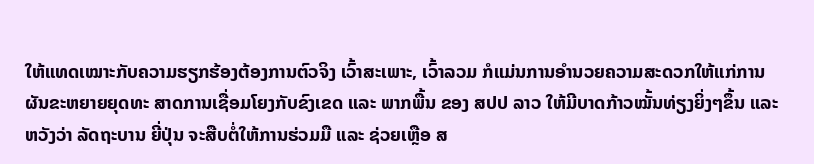ໃຫ້ແທດເໝາະກັບຄວາມຮຽກຮ້ອງຕ້ອງການຕົວຈິງ ເວົ້າສະເພາະ, ເວົ້າລວມ ກໍແມ່ນການອໍານວຍຄວາມສະດວກໃຫ້ແກ່ການຜັນຂະຫຍາຍຍຸດທະ ສາດການເຊື່ອມໂຍງກັບຂົງເຂດ ແລະ ພາກພື້ນ ຂອງ ສປປ ລາວ ໃຫ້ມີບາດກ້າວໝັ້ນທ່ຽງຍິ່ງໆຂຶ້ນ ແລະ ຫວັງວ່າ ລັດຖະບານ ຍີ່ປຸ່ນ ຈະສືບຕໍ່ໃຫ້ການຮ່ວມມື ແລະ ຊ່ວຍເຫຼືອ ສ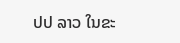ປປ ລາວ ໃນຂະ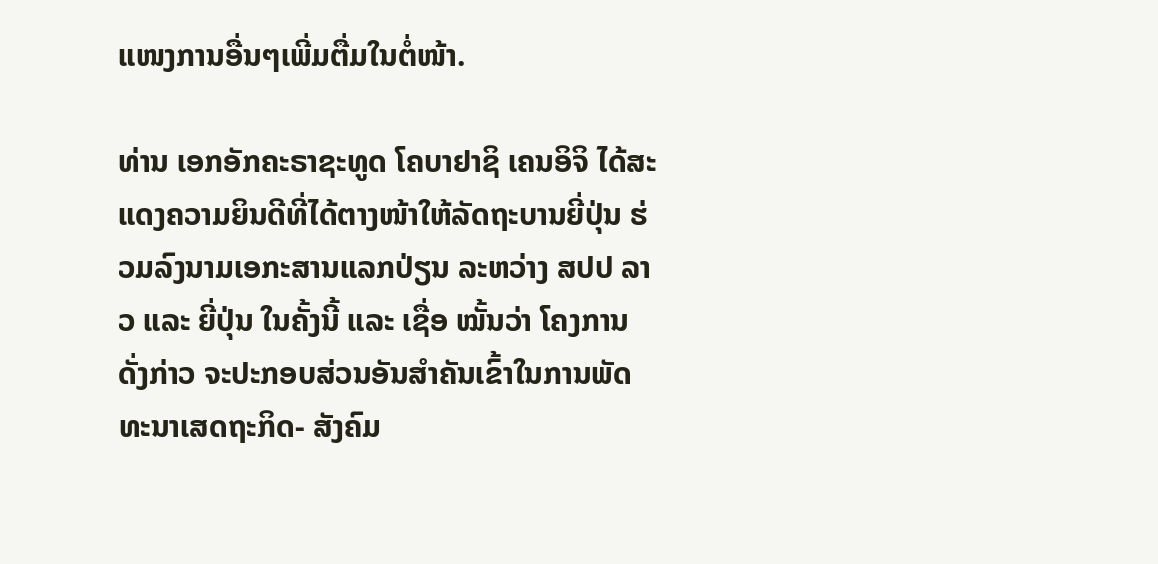ແໜງການອື່ນໆເພີ່ມຕື່ມໃນຕໍ່ໜ້າ.

ທ່ານ ເອກອັກຄະຣາຊະທູດ ໂຄບາຢາຊິ ເຄນອິຈິ ໄດ້ສະແດງຄວາມຍິນດີທີ່ໄດ້ຕາງໜ້າໃຫ້ລັດຖະບານຍີ່ປຸ່ນ ຮ່ວມລົງນາມເອກະສານແລກປ່ຽນ ລະຫວ່າງ ສປປ ລາວ ແລະ ຍີ່ປຸ່ນ ໃນຄັ້ງນີ້ ແລະ ເຊື່ອ ໝັ້ນວ່າ ໂຄງການດັ່ງກ່າວ ຈະປະກອບສ່ວນອັນສຳຄັນເຂົ້າໃນການພັດທະນາເສດຖະກິດ- ສັງຄົມ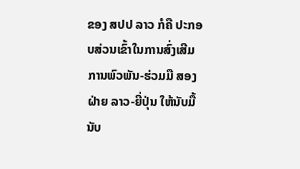ຂອງ ສປປ ລາວ ກໍຄື ປະກອບສ່ວນເຂົ້າໃນການສົ່ງເສີມ ການພົວພັນ-ຮ່ວມມື ສອງຝ່າຍ ລາວ-ຍີ່ປຸ່ນ ໃຫ້ນັບມື້ນັບ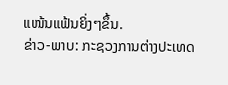ແໜ້ນແຟ້ນຍິ່ງໆຂຶ້ນ.
ຂ່າວ-ພາບ: ກະຊວງການຕ່າງປະເທດ